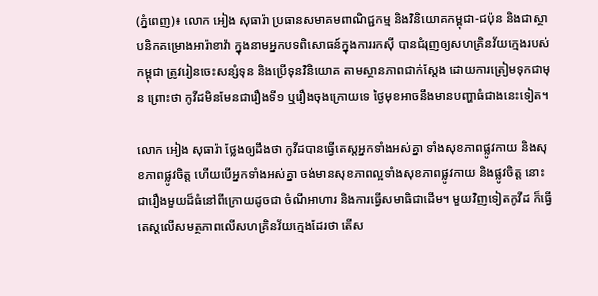(ភ្នំពេញ)៖ លោក អៀង សុធារ៉ា ប្រធានសមាគមពាណិជ្ជកម្ម និងវិនិយោគកម្ពុជា-ជប៉ុន និងជាស្ថាបនិកគម្រោងអារ៉ាខាវ៉ា ក្នុងនាមអ្នកបទពិសោធន៍ក្នុងការរកស៊ី បានជំរុញឲ្យសហគ្រិនវ័យក្មេងរបស់កម្ពុជា ត្រូវរៀនចេះសន្សំទុន និងប្រើទុនវិនិយោគ តាមស្ថានភាពជាក់ស្ដែង ដោយការត្រៀមទុកជាមុន ព្រោះថា កូវីដមិនមែនជារឿងទី១ ឬរឿងចុងក្រោយទេ ថ្ងៃមុខអាចនឹងមានបញ្ហាធំជាងនេះទៀត។

លោក អៀង សុធារ៉ា ថ្លែងឲ្យដឹងថា កូវីដបានធ្វើតេស្តអ្នកទាំងអស់គ្នា ទាំងសុខភាពផ្លូវកាយ និងសុខភាពផ្លូវចិត្ត ហើយបើអ្នកទាំងអស់គ្នា ចង់មានសុខភាពល្អទាំងសុខភាពផ្លូវកាយ និងផ្លូវចិត្ត នោះជារឿងមួយដ៏ធំនៅពីក្រោយដូចជា ចំណីអាហារ និងការធ្វើសមាធិជាដើម។ មួយវិញទៀតកូវីដ ក៏ធ្វើតេស្តលើសមត្ថភាពលើសហគ្រិនវ័យក្មេងដែរថា តើស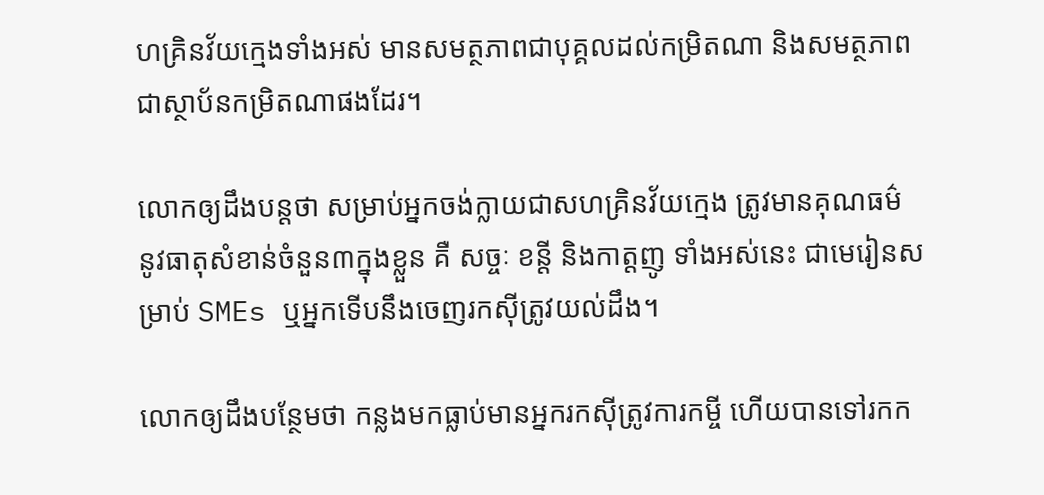ហគ្រិនវ័យក្មេងទាំងអស់ មានសមត្ថភាពជាបុគ្គលដល់កម្រិតណា និងសមត្ថភាពជាស្ថាប័នកម្រិតណាផងដែរ។

លោកឲ្យដឹងបន្តថា សម្រាប់អ្នកចង់ក្លាយជាសហគ្រិនវ័យក្មេង ត្រូវមានគុណធម៌ នូវធាតុសំខាន់ចំនួន៣ក្នុងខ្លួន គឺ សច្ចៈ ខន្តី និងកាត្តញូ ទាំងអស់នេះ ជាមេរៀនសម្រាប់ SMEs ឬអ្នកទើបនឹងចេញរកស៊ីត្រូវយល់ដឹង។

លោកឲ្យដឹងបន្ថែមថា កន្លងមកធ្លាប់មានអ្នករកស៊ីត្រូវការកម្ចី ហើយបានទៅរកក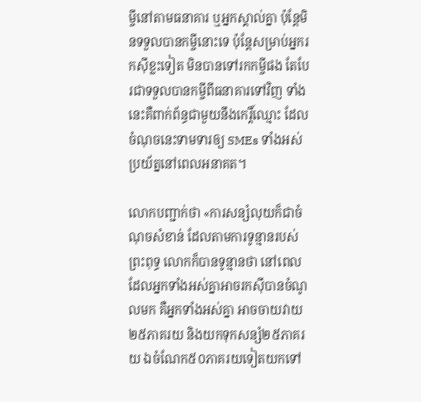ម្ចីនៅតាមធនាគារ ឬអ្នកស្គាល់គ្នា ប៉ុន្ដែមិនទទួលបានកម្ចីនោះទេ ប៉ុន្ដែសម្រាប់អ្នករកស៊ីខ្លះទៀត មិនបានទៅរកកម្ចីផង តែបែរជាទទួលបានកម្ចីពីធនាគារទៅវិញ ទាំងនេះគឺពាក់ព័ន្ធជាមួយនឹងកេរ្តិ៍ឈ្មោះ ដែលចំណុចនេះទាមទារឲ្យ SMEs ទាំងអស់ប្រយ័ត្ននៅពេលអនាគត។

លោកបញ្ជាក់ថា «ការសន្សំលុយក៏ជាចំណុចសំខាន់ ដែលតាមការទូន្មានរបស់ព្រះពុទ្ធ លោកក៏បានទូន្មានថា នៅពេលដែលអ្នកទាំងអស់គ្នាអាចរកស៊ីបានចំណូលមក គឺអ្នកទាំងអស់គ្នា អាចចាយវាយ២៥ភាគរយ និងយកទុកសន្សំ២៥ភាគរយ ឯចំណែក៥០ភាគរយទៀតយកទៅ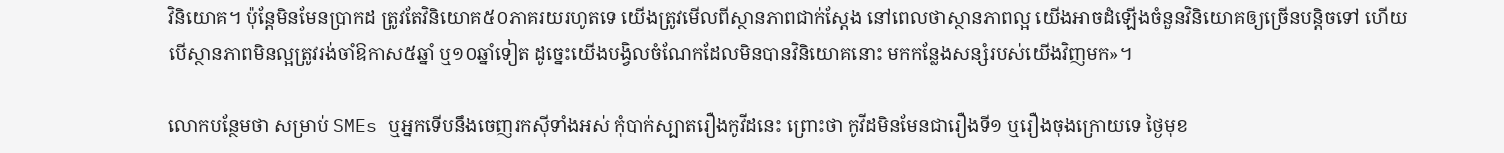វិនិយោគ។ ប៉ុន្ដែមិនមែនប្រាកដ ត្រូវតែវិនិយោគ៥០ភាគរយរហូតទេ យើងត្រូវមើលពីស្ថានភាពជាក់ស្ដែង នៅពេលថាស្ថានភាពល្អ យើងអាចដំឡើងចំនួនវិនិយោគឲ្យច្រើនបន្តិចទៅ ហើយបើស្ថានភាពមិនល្អត្រូវរង់ចាំឱកាស៥ឆ្នាំ ឬ១០ឆ្នាំទៀត ដូច្នេះយើងបង្វិលចំណែកដែលមិនបានវិនិយោគនោះ មកកន្លែងសន្សំរបស់យើងវិញមក»។

លោកបន្ថែមថា សម្រាប់ SMEs ឬអ្នកទើបនឹងចេញរកស៊ីទាំងអស់ កុំបាក់ស្បាតរឿងកូវីដនេះ ព្រោះថា កូវីដមិនមែនជារឿងទី១ ឬរឿងចុងក្រោយទេ ថ្ងៃមុខ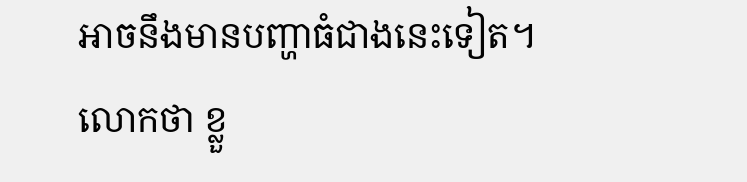អាចនឹងមានបញ្ហាធំជាងនេះទៀត។ លោកថា ខ្លួ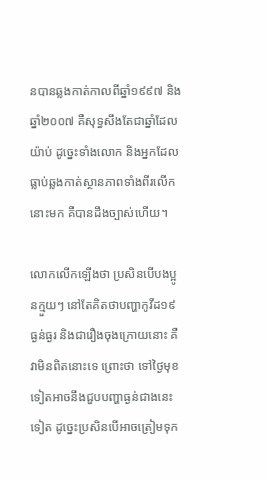នបានឆ្លងកាត់កាលពីឆ្នាំ១៩៩៧ និងឆ្នាំ២០០៧ គឺសុទ្ធសឹងតែជាឆ្នាំដែលយ៉ាប់ ដូច្នេះទាំងលោក និងអ្នកដែលធ្លាប់ឆ្លងកាត់ស្ថានភាពទាំងពីរលើកនោះមក គឺបានដឹងច្បាស់ហើយ។

លោកលើកឡើងថា ប្រសិនបើបងប្អូនក្មួយៗ នៅតែគិតថាបញ្ហាកូវីដ១៩ ធ្ងន់ធ្ងរ និងជារឿងចុងក្រោយនោះ គឺវាមិនពិតនោះទេ ព្រោះថា ទៅថ្ងៃមុខទៀតអាចនឹងជួបបញ្ហាធ្ងន់ជាងនេះទៀត ដូច្នេះប្រសិនបើអាចត្រៀមទុក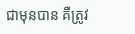ជាមុនបាន គឺត្រូវ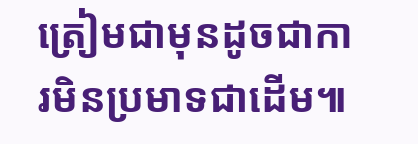ត្រៀមជាមុនដូចជាការមិនប្រមាទជាដើម៕